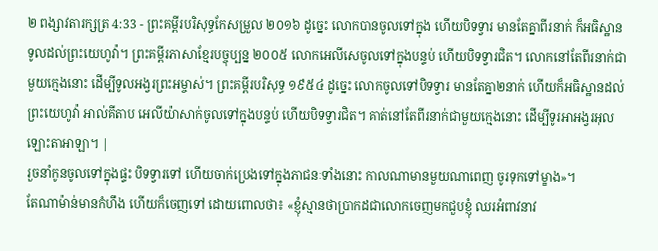២ ពង្សាវតារក្សត្រ 4:33 - ព្រះគម្ពីរបរិសុទ្ធកែសម្រួល ២០១៦ ដូច្នេះ លោកបានចូលទៅក្នុង ហើយបិទទ្វារ មានតែគ្នាពីរនាក់ ក៏អធិស្ឋានទូលដល់ព្រះយេហូវ៉ា។ ព្រះគម្ពីរភាសាខ្មែរបច្ចុប្បន្ន ២០០៥ លោកអេលីសេចូលទៅក្នុងបន្ទប់ ហើយបិទទ្វារជិត។ លោកនៅតែពីរនាក់ជាមួយក្មេងនោះ ដើម្បីទូលអង្វរព្រះអម្ចាស់។ ព្រះគម្ពីរបរិសុទ្ធ ១៩៥៤ ដូច្នេះ លោកចូលទៅបិទទ្វារ មានតែគ្នា២នាក់ ហើយក៏អធិស្ឋានដល់ព្រះយេហូវ៉ា អាល់គីតាប អេលីយ៉ាសាក់ចូលទៅក្នុងបន្ទប់ ហើយបិទទ្វារជិត។ គាត់នៅតែពីរនាក់ជាមួយក្មេងនោះ ដើម្បីទូរអាអង្វរអុលឡោះតាអាឡា។ |
រួចនាំកូនចូលទៅក្នុងផ្ទះ បិទទ្វារទៅ ហើយចាក់ប្រេងទៅក្នុងភាជនៈទាំងនោះ កាលណាមានមួយណាពេញ ចូរទុកទៅម្ខាង»។
តែណាម៉ាន់មានកំហឹង ហើយក៏ចេញទៅ ដោយពោលថា៖ «ខ្ញុំស្មានថាប្រាកដជាលោកចេញមកជួបខ្ញុំ ឈរអំពាវនាវ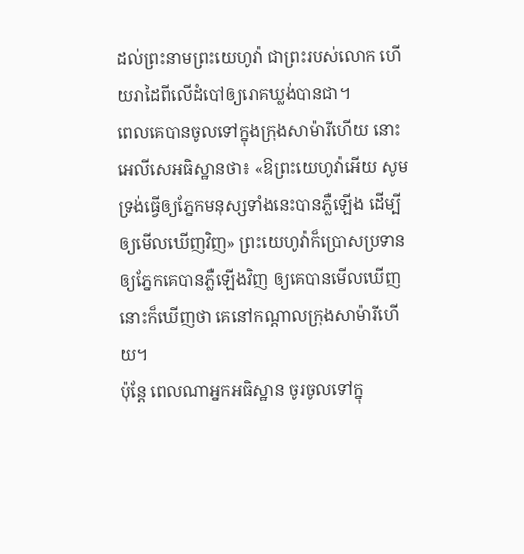ដល់ព្រះនាមព្រះយេហូវ៉ា ជាព្រះរបស់លោក ហើយរាដៃពីលើដំបៅឲ្យរោគឃ្លង់បានជា។
ពេលគេបានចូលទៅក្នុងក្រុងសាម៉ារីហើយ នោះអេលីសេអធិស្ឋានថា៖ «ឱព្រះយេហូវ៉ាអើយ សូមទ្រង់ធ្វើឲ្យភ្នែកមនុស្សទាំងនេះបានភ្លឺឡើង ដើម្បីឲ្យមើលឃើញវិញ» ព្រះយេហូវ៉ាក៏ប្រោសប្រទានឲ្យភ្នែកគេបានភ្លឺឡើងវិញ ឲ្យគេបានមើលឃើញ នោះក៏ឃើញថា គេនៅកណ្ដាលក្រុងសាម៉ារីហើយ។
ប៉ុន្តែ ពេលណាអ្នកអធិស្ឋាន ចូរចូលទៅក្នុ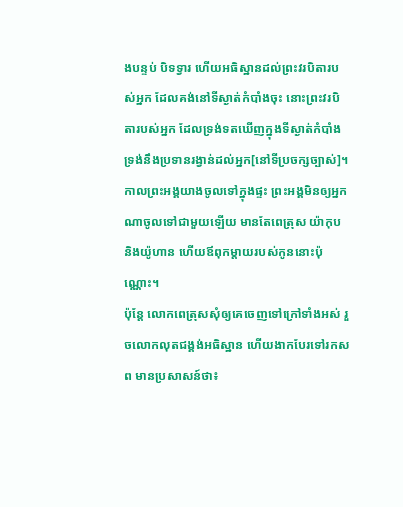ងបន្ទប់ បិទទ្វារ ហើយអធិស្ឋានដល់ព្រះវរបិតារបស់អ្នក ដែលគង់នៅទីស្ងាត់កំបាំងចុះ នោះព្រះវរបិតារបស់អ្នក ដែលទ្រង់ទតឃើញក្នុងទីស្ងាត់កំបាំង ទ្រង់នឹងប្រទានរង្វាន់ដល់អ្នក[នៅទីប្រចក្សច្បាស់]។
កាលព្រះអង្គយាងចូលទៅក្នុងផ្ទះ ព្រះអង្គមិនឲ្យអ្នកណាចូលទៅជាមួយឡើយ មានតែពេត្រុស យ៉ាកុប និងយ៉ូហាន ហើយឪពុកម្តាយរបស់កូននោះប៉ុណ្ណោះ។
ប៉ុន្ដែ លោកពេត្រុសសុំឲ្យគេចេញទៅក្រៅទាំងអស់ រួចលោកលុតជង្គង់អធិស្ឋាន ហើយងាកបែរទៅរកសព មានប្រសាសន៍ថា៖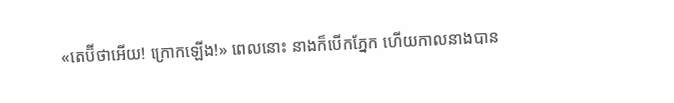«តេប៊ីថាអើយ! ក្រោកឡើង!» ពេលនោះ នាងក៏បើកភ្នែក ហើយកាលនាងបាន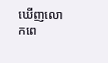ឃើញលោកពេ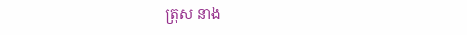ត្រុស នាង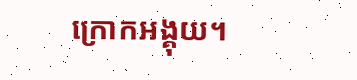ក្រោកអង្គុយ។